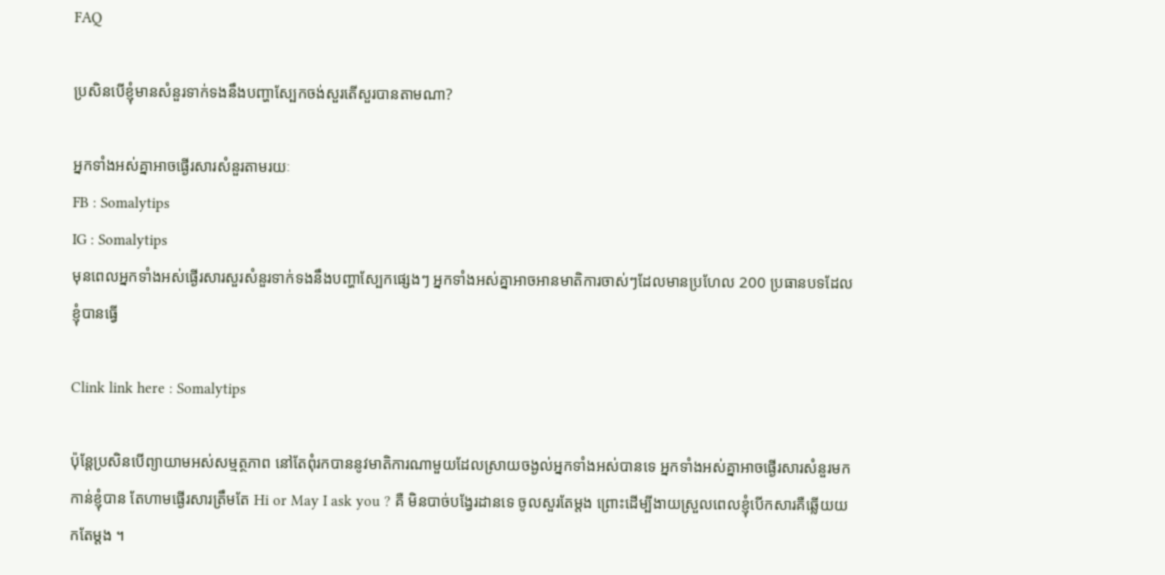FAQ

ប្រសិនបើខ្ញុំមានសំនួរទាក់ទងនឹងបញ្ហាស្បែកចង់សួរតើសួរបានតាមណា?

អ្នកទាំងអស់គ្នាអាចផ្ងើរសារសំនួរតាមរយៈ
FB : Somalytips
IG : Somalytips
មុនពេលអ្នកទាំងអស់ផ្ងើរសារសួរសំនួរទាក់ទងនឹងបញ្ហាស្បែកផ្សេងៗ អ្នកទាំងអស់គ្នាអាចអានមាតិការចាស់ៗដែលមានប្រហែល 200 ប្រធានបទដែលខ្ញុំបានធ្វើ

Clink link here : Somalytips

ប៉ុន្តែប្រសិនបើព្យាយាមអស់សម្មត្ថភាព នៅតែពុំរកបាននូវមាតិការណាមួយដែលស្រាយចង្ងល់អ្នកទាំងអស់បានទេ អ្នកទាំងអស់គ្នាអាចផ្ងើរសារសំនួរមកកាន់ខ្ញុំបាន តែហាមផ្ងើរសារត្រឹមតែ Hi or May I ask you ? គឺ មិនបាច់បង្វែរដានទេ ចូលសួរតែម្តង ព្រោះដើម្បីងាយស្រួលពេលខ្ញុំបើកសារគឺឆ្លើយយកតែម្តង ។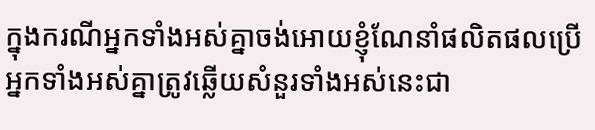ក្នុងករណីអ្នកទាំងអស់គ្នាចង់អោយខ្ញុំណែនាំផលិតផលប្រើអ្នកទាំងអស់គ្នាត្រូវឆ្លើយសំនួរទាំងអស់នេះជា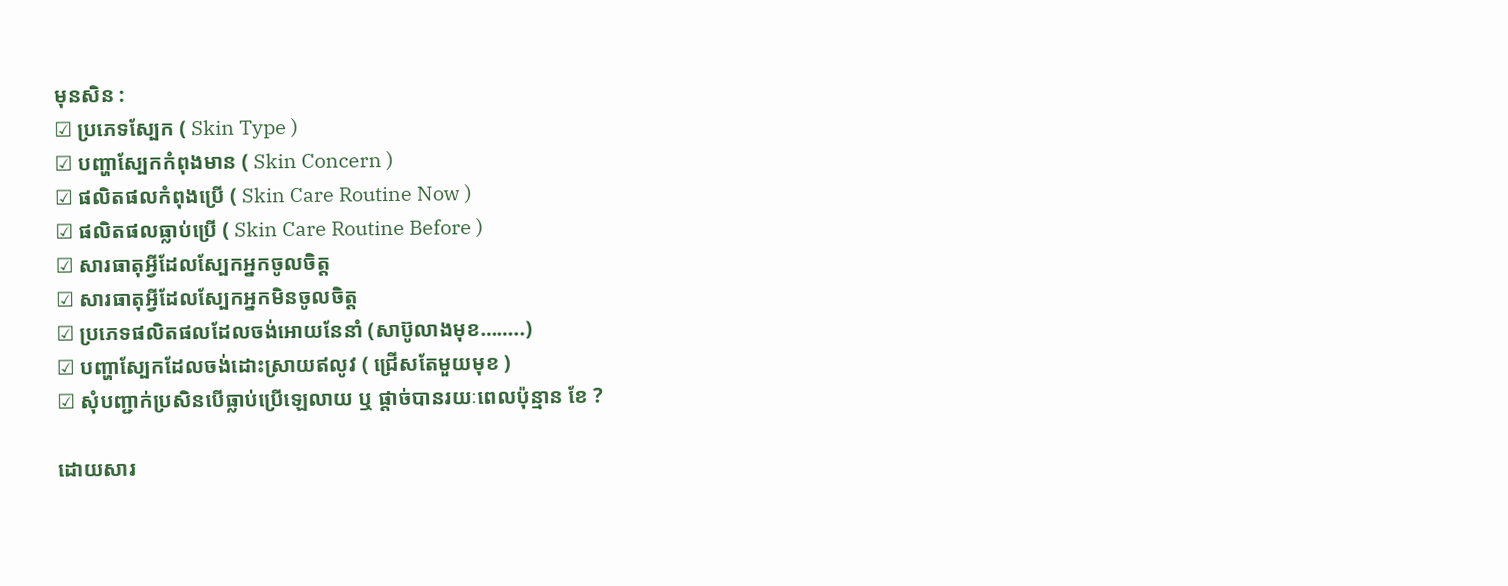មុនសិន :
☑ ប្រភេទស្បែក ( Skin Type )
☑ បញ្ហាស្បែកកំពុងមាន ( Skin Concern )
☑ ផលិតផលកំពុងប្រើ ( Skin Care Routine Now )
☑ ផលិតផលធ្លាប់ប្រើ ( Skin Care Routine Before )
☑ សារធាតុអ្វីដែលស្បែកអ្នកចូលចិត្ត
☑ សារធាតុអ្វីដែលស្បែកអ្នកមិនចូលចិត្ត
☑ ប្រភេទផលិតផលដែលចង់អោយនែនាំ (សាប៊ូលាងមុខ……..)
☑ បញ្ហាស្បែកដែលចង់ដោះស្រាយឥលូវ ( ជ្រើសតែមួយមុខ )
☑ សុំបញ្ជាក់ប្រសិនបើធ្លាប់ប្រើឡេលាយ ឬ ផ្តាច់បានរយៈពេលប៉ុន្មាន ខែ ?

ដោយសារ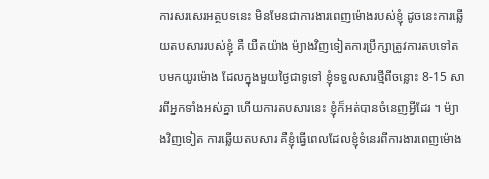ការសរសេរអត្ថបទនេះ មិនមែនជាការងារពេញម៉ោងរបស់ខ្ញុំ ដូចនេះការឆ្លើយតបសាររបស់ខ្ញុំ គឺ យឺតយ៉ាង ម៉្យាងវិញទៀតការប្រឹក្សាត្រូវការតបទៅតបមកយូរម៉ោង ដែលក្នុងមួយថ្ងៃជាទូទៅ ខ្ញុំទទួលសារថ្មីពីចន្លោះ 8-15 សារពីអ្នកទាំងអស់គ្នា ហើយការតបសារនេះ ខ្ញុំក៏អត់បានចំនេញអ្វីដែរ ។ ម៉្យាងវិញទៀត ការឆ្លើយតបសារ គឺខ្ញុំធ្វើពេលដែលខ្ញុំទំនេរពីការងារពេញម៉ោង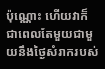ប៉ុណ្ណោះ ហើយវាក៏ជាពេលតែមួយជាមួយនឹងថ្ងៃសំរាករបស់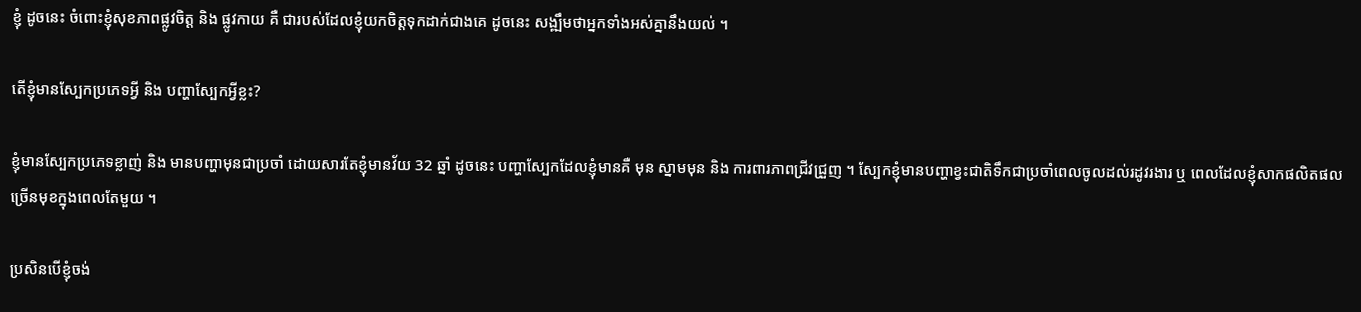ខ្ញុំ ដូចនេះ ចំពោះខ្ញុំសុខភាពផ្លូវចិត្ត និង ផ្លូវកាយ គឺ ជារបស់ដែលខ្ញុំយកចិត្តទុកដាក់ជាងគេ ដូចនេះ សង្ឍឹមថាអ្នកទាំងអស់គ្នានឹងយល់ ។

តើខ្ញុំមានស្បែកប្រភេទអ្វី និង បញ្ហាស្បែកអ្វីខ្លះ?

ខ្ញុំមានស្បែកប្រភេទខ្លាញ់ និង មានបញ្ហាមុនជាប្រចាំ ដោយសារតែខ្ញុំមានវ័យ 32 ឆ្នាំ ដូចនេះ បញ្ហាស្បែកដែលខ្ញុំមានគឺ មុន ស្នាមមុន និង ការពារភាពជ្រីវជ្រួញ ។ ស្បែកខ្ញុំមានបញ្ហាខ្វះជាតិទឹកជាប្រចាំពេលចូលដល់រដូវរងារ ឬ ពេលដែលខ្ញុំសាកផលិតផលច្រើនមុខក្នុងពេលតែមួយ ។

ប្រសិនបើខ្ញុំចង់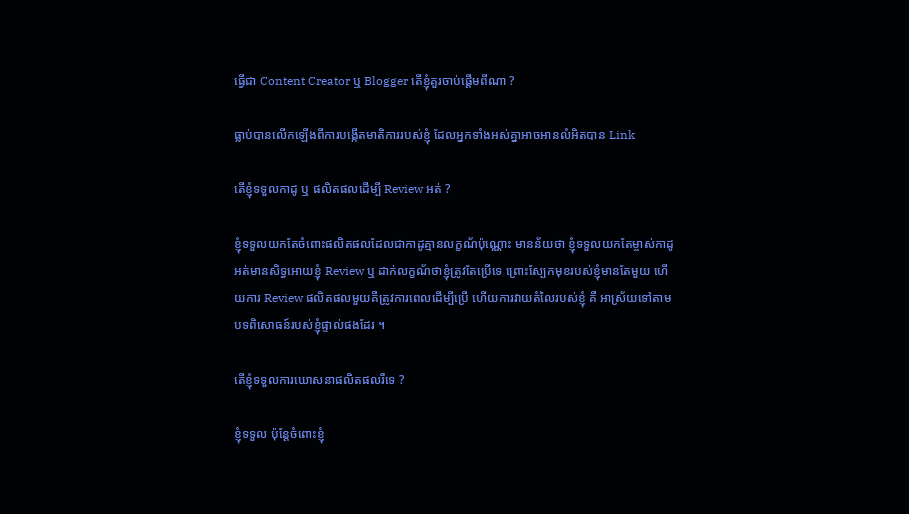ធ្វើជា Content Creator ឬ Blogger តើខ្ញុំគួរចាប់ផ្តើមពីណា ?

ធ្លាប់បានលើកឡើងពីការបង្កើតមាតិការរបស់ខ្ញុំ ដែលអ្នកទាំងអស់គ្នាអាចអានលំអិតបាន Link

តើខ្ញុំទទួលកាដូ ឬ ផលិតផលដើម្បី Review អត់ ?

ខ្ញុំទទួលយកតែចំពោះផលិតផលដែលជាកាដូគ្មានលក្ខណ័ប៉ុណ្ណោះ មានន័យថា ខ្ញុំទទួលយកតែម្ចាស់កាដូអត់មានសិទ្ធអោយខ្ញុំ Review ឬ ដាក់លក្ខណ័ថាខ្ញុំត្រូវតែប្រើទេ ព្រោះស្បែកមុខរបស់ខ្ញុំមានតែមួយ ហើយការ Review ផលិតផលមួយគឺត្រូវការពេលដើម្បីប្រើ ហើយការវាយតំលៃរបស់ខ្ញុំ គឺ អាស្រ័យទៅតាមបទពិសោធន៍របស់ខ្ញុំផ្ទាល់ផងដែរ ។

តើខ្ញុំទទួលការឃោសនាផលិតផលរឺទេ ?

ខ្ញុំទទួល ប៉ុន្តែចំពោះខ្ញុំ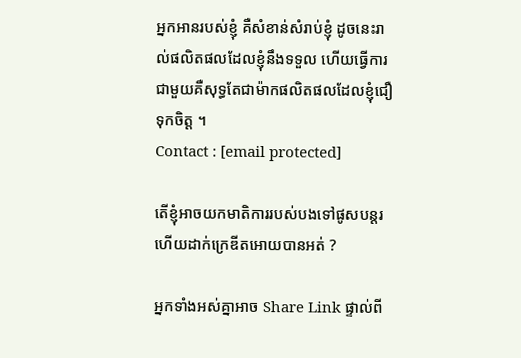អ្នកអានរបស់ខ្ញុំ គឺសំខាន់សំរាប់ខ្ញុំ ដូចនេះរាល់ផលិតផលដែលខ្ញុំនឹងទទួល ហើយធ្វើការជាមួយគឺសុទ្ធតែជាម៉ាកផលិតផលដែលខ្ញុំជឿទុកចិត្ត ។
Contact : [email protected]

តើខ្ញុំអាចយកមាតិការរបស់បងទៅផូសបន្តរហើយដាក់ក្រេឌីតអោយបានអត់ ?

អ្នកទាំងអស់គ្នាអាច Share Link ផ្ទាល់ពី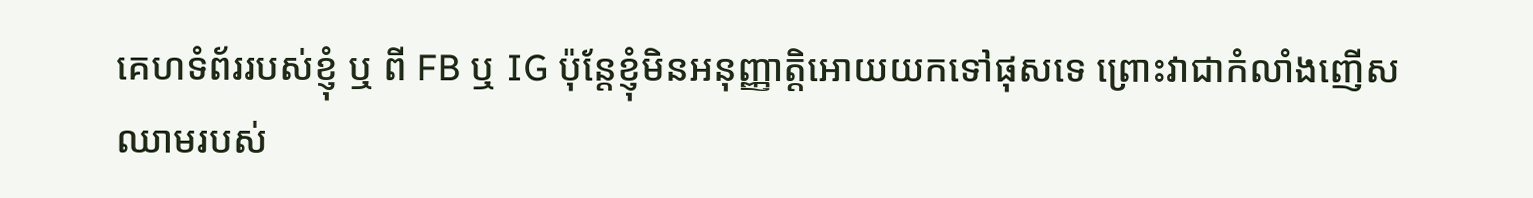គេហទំព័ររបស់ខ្ញុំ ឬ ពី FB ឬ IG ប៉ុន្តែខ្ញុំមិនអនុញ្ញាត្តិអោយយកទៅផុសទេ ព្រោះវាជាកំលាំងញើសឈាមរបស់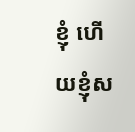ខ្ញុំ ហើយខ្ញុំស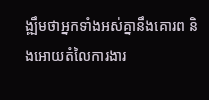ង្ឍឹមថាអ្នកទាំងអស់គ្នានឹងគោរព និងអោយតំលៃការងារ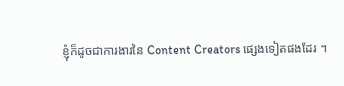ខ្ញុំក៏ដូចជាការងារនៃ Content Creators ផ្សេងទៀតផងដែរ ។